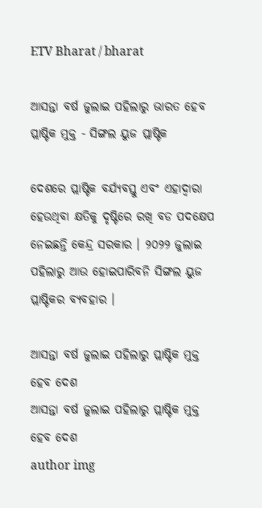ETV Bharat / bharat

ଆସନ୍ତା ବର୍ଷ ଜୁଲାଇ ପହିଲାରୁ ଭାରତ ହେବ ପ୍ଲାଷ୍ଟିକ ମୁକ୍ତ - ସିଙ୍ଗଲ ୟୁଜ ପ୍ଲାଷ୍ଟିକ

ଦେଶରେ ପ୍ଲାଷ୍ଟିକ ବର୍ଯ୍ୟବସ୍ତୁ ଏବଂ ଏହାଦ୍ବାରା ହେଉଥିବା କ୍ଷତିକୁ ଦୃଷ୍ଟିରେ ରଖି ବଡ ପଦକ୍ଷେପ ନେଇଛନ୍ତି କେନ୍ଦ୍ର ସରକାର । ୨୦୨୨ ଜୁଲାଇ ପହିଲାରୁ ଆଉ ହୋଇପାରିବନି ସିଙ୍ଗଲ ୟୁଜ ପ୍ଲାଷ୍ଟିକର ବ୍ୟବହାର ।

ଆସନ୍ତା ବର୍ଷ ଜୁଲାଇ ପହିଲାରୁ ପ୍ଲାଷ୍ଟିକ ମୁକ୍ତ ହେବ ଦେଶ
ଆସନ୍ତା ବର୍ଷ ଜୁଲାଇ ପହିଲାରୁ ପ୍ଲାଷ୍ଟିକ ମୁକ୍ତ ହେବ ଦେଶ
author img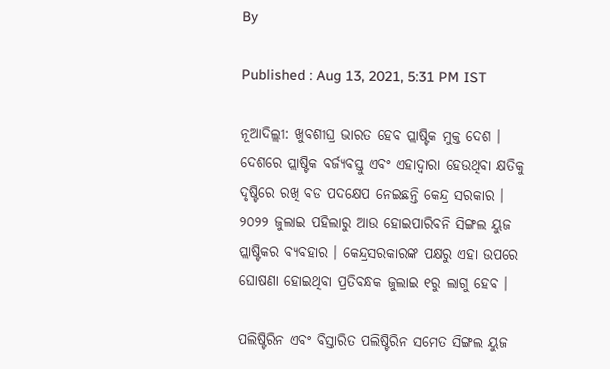By

Published : Aug 13, 2021, 5:31 PM IST

ନୂଆଦିଲ୍ଲୀ: ଖୁବଶୀଘ୍ର ଭାରତ ହେବ ପ୍ଲାଷ୍ଟିକ ମୁକ୍ତ ଦେଶ । ଦେଶରେ ପ୍ଲାଷ୍ଟିକ ବର୍ଜ୍ୟବସ୍ତୁ ଏବଂ ଏହାଦ୍ବାରା ହେଉଥିବା କ୍ଷତିକୁ ଦୃଷ୍ଟିରେ ରଖି ବଡ ପଦକ୍ଷେପ ନେଇଛନ୍ତି କେନ୍ଦ୍ର ସରକାର । ୨୦୨୨ ଜୁଲାଇ ପହିଲାରୁ ଆଉ ହୋଇପାରିବନି ସିଙ୍ଗଲ ୟୁଜ ପ୍ଲାଷ୍ଟିକର ବ୍ୟବହାର । କେନ୍ଦ୍ରସରକାରଙ୍କ ପକ୍ଷରୁ ଏହା ଉପରେ ଘୋଷଣା ହୋଇଥିବା ପ୍ରତିବନ୍ଧକ ଜୁଲାଇ ୧ରୁ ଲାଗୁ ହେବ ।

ପଲିଷ୍ଟିରିନ ଏବଂ ବିସ୍ତାରିତ ପଲିଷ୍ଟିରିନ ସମେତ ସିଙ୍ଗଲ ୟୁଜ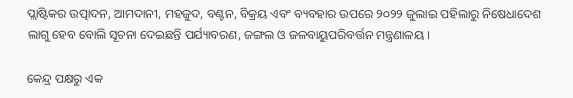ପ୍ଲାଷ୍ଟିକର ଉତ୍ପାଦନ, ଆମଦାନୀ, ମହଜୁଦ, ବଣ୍ଟନ, ବିକ୍ରୟ ଏବଂ ବ୍ୟବହାର ଉପରେ ୨୦୨୨ ଜୁଲାଇ ପହିଲାରୁ ନିଷେଧାଦେଶ ଲାଗୁ ହେବ ବୋଲି ସୂଚନା ଦେଇଛନ୍ତି ପର୍ଯ୍ୟାବରଣ, ଜଙ୍ଗଲ ଓ ଜଳବାୟୁପରିବର୍ତ୍ତନ ମନ୍ତ୍ରଣାଳୟ ।

କେନ୍ଦ୍ର ପକ୍ଷରୁ ଏକ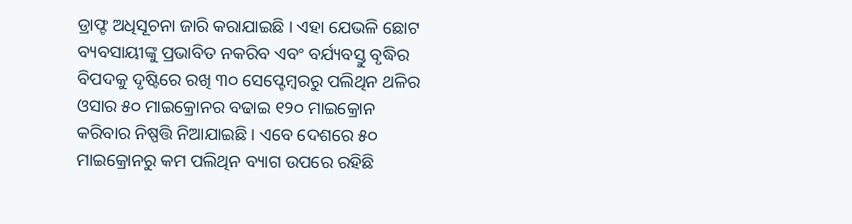ଡ୍ରାଫ୍ଟ ଅଧିସୂଚନା ଜାରି କରାଯାଇଛି । ଏହା ଯେଭଳି ଛୋଟ ବ୍ୟବସାୟୀଙ୍କୁ ପ୍ରଭାବିତ ନକରିବ ଏବଂ ବର୍ଯ୍ୟବସ୍ତୁ ବୃଦ୍ଧିର ବିପଦକୁ ଦୃଷ୍ଟିରେ ରଖି ୩୦ ସେପ୍ଟେମ୍ବରରୁ ପଲିଥିନ ଥଳିର ଓସାର ୫୦ ମାଇକ୍ରୋନର ବଢାଇ ୧୨୦ ମାଇକ୍ରୋନ କରିବାର ନିଷ୍ପତ୍ତି ନିଆଯାଇଛି । ଏବେ ଦେଶରେ ୫୦ ମାଇକ୍ରୋନରୁ କମ ପଲିଥିନ ବ୍ୟାଗ ଉପରେ ରହିଛି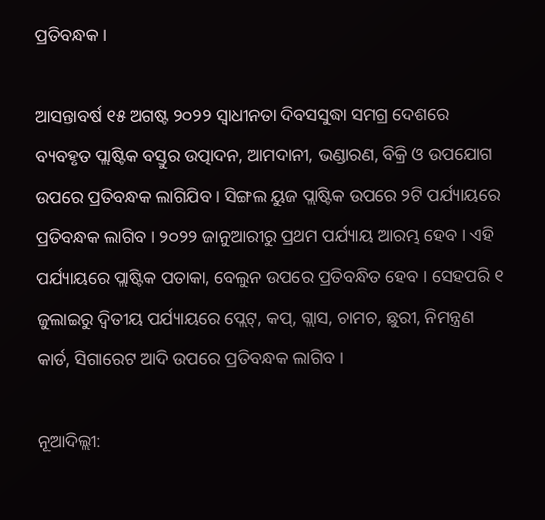ପ୍ରତିବନ୍ଧକ ।

ଆସନ୍ତାବର୍ଷ ୧୫ ଅଗଷ୍ଟ ୨୦୨୨ ସ୍ବାଧୀନତା ଦିବସସୁଦ୍ଧା ସମଗ୍ର ଦେଶରେ ବ୍ୟବହୃତ ପ୍ଲାଷ୍ଟିକ ବସ୍ତୁର ଉତ୍ପାଦନ, ଆମଦାନୀ, ଭଣ୍ଡାରଣ, ବିକ୍ରି ଓ ଉପଯୋଗ ଉପରେ ପ୍ରତିବନ୍ଧକ ଲାଗିଯିବ । ସିଙ୍ଗଲ ୟୁଜ ପ୍ଲାଷ୍ଟିକ ଉପରେ ୨ଟି ପର୍ଯ୍ୟାୟରେ ପ୍ରତିବନ୍ଧକ ଲାଗିବ । ୨୦୨୨ ଜାନୁଆରୀରୁ ପ୍ରଥମ ପର୍ଯ୍ୟାୟ ଆରମ୍ଭ ହେବ । ଏହି ପର୍ଯ୍ୟାୟରେ ପ୍ଲାଷ୍ଟିକ ପତାକା, ବେଲୁନ ଉପରେ ପ୍ରତିବନ୍ଧିତ ହେବ । ସେହପରି ୧ ଜୁଲାଇରୁ ଦ୍ବିତୀୟ ପର୍ଯ୍ୟାୟରେ ପ୍ଲେଟ୍‌, କପ୍‌, ଗ୍ଲାସ, ଚାମଚ, ଛୁରୀ, ନିମନ୍ତ୍ରଣ କାର୍ଡ, ସିଗାରେଟ ଆଦି ଉପରେ ପ୍ରତିବନ୍ଧକ ଲାଗିବ ।

ନୂଆଦିଲ୍ଲୀ: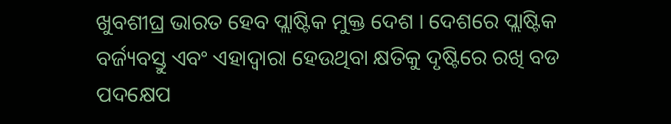ଖୁବଶୀଘ୍ର ଭାରତ ହେବ ପ୍ଲାଷ୍ଟିକ ମୁକ୍ତ ଦେଶ । ଦେଶରେ ପ୍ଲାଷ୍ଟିକ ବର୍ଜ୍ୟବସ୍ତୁ ଏବଂ ଏହାଦ୍ବାରା ହେଉଥିବା କ୍ଷତିକୁ ଦୃଷ୍ଟିରେ ରଖି ବଡ ପଦକ୍ଷେପ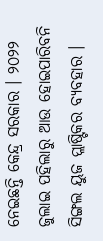ନେଇଛନ୍ତି କେନ୍ଦ୍ର ସରକାର । ୨୦୨୨ ଜୁଲାଇ ପହିଲାରୁ ଆଉ ହୋଇପାରିବନି ସିଙ୍ଗଲ ୟୁଜ ପ୍ଲାଷ୍ଟିକର ବ୍ୟବହାର ।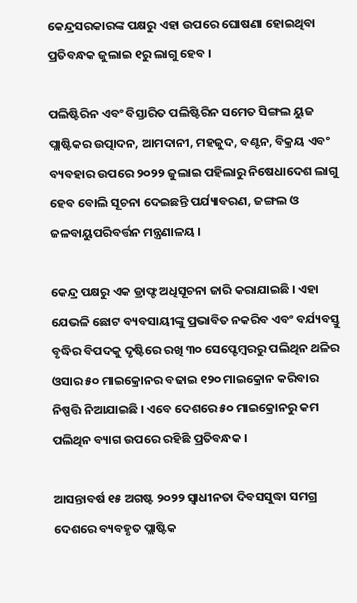କେନ୍ଦ୍ରସରକାରଙ୍କ ପକ୍ଷରୁ ଏହା ଉପରେ ଘୋଷଣା ହୋଇଥିବା ପ୍ରତିବନ୍ଧକ ଜୁଲାଇ ୧ରୁ ଲାଗୁ ହେବ ।

ପଲିଷ୍ଟିରିନ ଏବଂ ବିସ୍ତାରିତ ପଲିଷ୍ଟିରିନ ସମେତ ସିଙ୍ଗଲ ୟୁଜ ପ୍ଲାଷ୍ଟିକର ଉତ୍ପାଦନ, ଆମଦାନୀ, ମହଜୁଦ, ବଣ୍ଟନ, ବିକ୍ରୟ ଏବଂ ବ୍ୟବହାର ଉପରେ ୨୦୨୨ ଜୁଲାଇ ପହିଲାରୁ ନିଷେଧାଦେଶ ଲାଗୁ ହେବ ବୋଲି ସୂଚନା ଦେଇଛନ୍ତି ପର୍ଯ୍ୟାବରଣ, ଜଙ୍ଗଲ ଓ ଜଳବାୟୁପରିବର୍ତ୍ତନ ମନ୍ତ୍ରଣାଳୟ ।

କେନ୍ଦ୍ର ପକ୍ଷରୁ ଏକ ଡ୍ରାଫ୍ଟ ଅଧିସୂଚନା ଜାରି କରାଯାଇଛି । ଏହା ଯେଭଳି ଛୋଟ ବ୍ୟବସାୟୀଙ୍କୁ ପ୍ରଭାବିତ ନକରିବ ଏବଂ ବର୍ଯ୍ୟବସ୍ତୁ ବୃଦ୍ଧିର ବିପଦକୁ ଦୃଷ୍ଟିରେ ରଖି ୩୦ ସେପ୍ଟେମ୍ବରରୁ ପଲିଥିନ ଥଳିର ଓସାର ୫୦ ମାଇକ୍ରୋନର ବଢାଇ ୧୨୦ ମାଇକ୍ରୋନ କରିବାର ନିଷ୍ପତ୍ତି ନିଆଯାଇଛି । ଏବେ ଦେଶରେ ୫୦ ମାଇକ୍ରୋନରୁ କମ ପଲିଥିନ ବ୍ୟାଗ ଉପରେ ରହିଛି ପ୍ରତିବନ୍ଧକ ।

ଆସନ୍ତାବର୍ଷ ୧୫ ଅଗଷ୍ଟ ୨୦୨୨ ସ୍ବାଧୀନତା ଦିବସସୁଦ୍ଧା ସମଗ୍ର ଦେଶରେ ବ୍ୟବହୃତ ପ୍ଲାଷ୍ଟିକ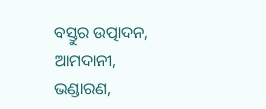ବସ୍ତୁର ଉତ୍ପାଦନ, ଆମଦାନୀ, ଭଣ୍ଡାରଣ,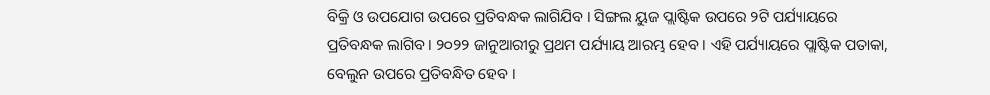ବିକ୍ରି ଓ ଉପଯୋଗ ଉପରେ ପ୍ରତିବନ୍ଧକ ଲାଗିଯିବ । ସିଙ୍ଗଲ ୟୁଜ ପ୍ଲାଷ୍ଟିକ ଉପରେ ୨ଟି ପର୍ଯ୍ୟାୟରେ ପ୍ରତିବନ୍ଧକ ଲାଗିବ । ୨୦୨୨ ଜାନୁଆରୀରୁ ପ୍ରଥମ ପର୍ଯ୍ୟାୟ ଆରମ୍ଭ ହେବ । ଏହି ପର୍ଯ୍ୟାୟରେ ପ୍ଲାଷ୍ଟିକ ପତାକା, ବେଲୁନ ଉପରେ ପ୍ରତିବନ୍ଧିତ ହେବ ।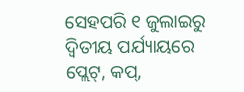ସେହପରି ୧ ଜୁଲାଇରୁ ଦ୍ବିତୀୟ ପର୍ଯ୍ୟାୟରେ ପ୍ଲେଟ୍‌, କପ୍‌,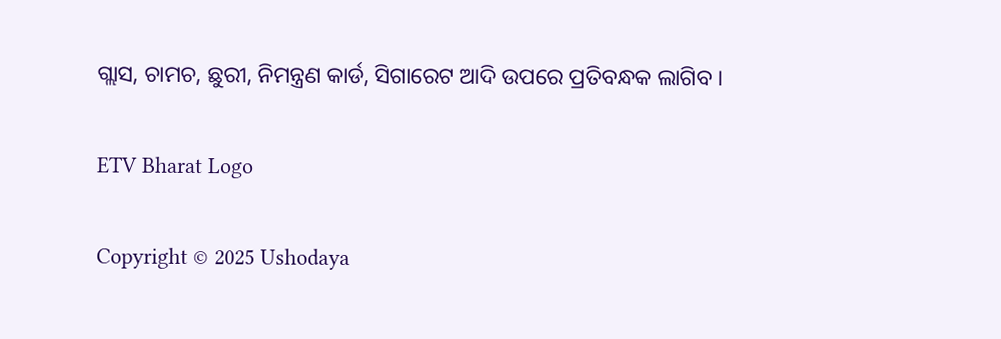ଗ୍ଲାସ, ଚାମଚ, ଛୁରୀ, ନିମନ୍ତ୍ରଣ କାର୍ଡ, ସିଗାରେଟ ଆଦି ଉପରେ ପ୍ରତିବନ୍ଧକ ଲାଗିବ ।

ETV Bharat Logo

Copyright © 2025 Ushodaya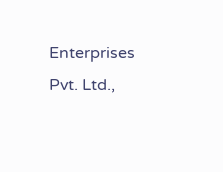Enterprises Pvt. Ltd.,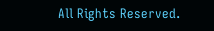All Rights Reserved.